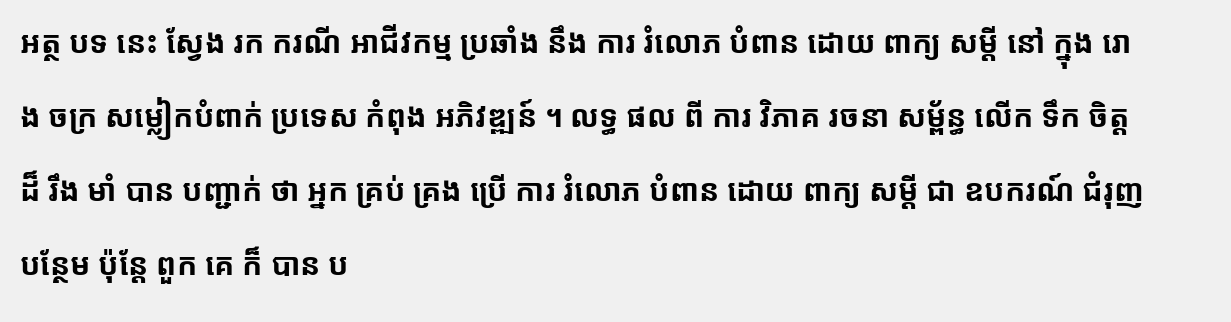អត្ថ បទ នេះ ស្វែង រក ករណី អាជីវកម្ម ប្រឆាំង នឹង ការ រំលោភ បំពាន ដោយ ពាក្យ សម្តី នៅ ក្នុង រោង ចក្រ សម្លៀកបំពាក់ ប្រទេស កំពុង អភិវឌ្ឍន៍ ។ លទ្ធ ផល ពី ការ វិភាគ រចនា សម្ព័ន្ធ លើក ទឹក ចិត្ត ដ៏ រឹង មាំ បាន បញ្ជាក់ ថា អ្នក គ្រប់ គ្រង ប្រើ ការ រំលោភ បំពាន ដោយ ពាក្យ សម្តី ជា ឧបករណ៍ ជំរុញ បន្ថែម ប៉ុន្តែ ពួក គេ ក៏ បាន ប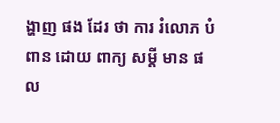ង្ហាញ ផង ដែរ ថា ការ រំលោភ បំពាន ដោយ ពាក្យ សម្តី មាន ផល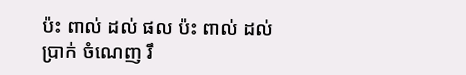ប៉ះ ពាល់ ដល់ ផល ប៉ះ ពាល់ ដល់ ប្រាក់ ចំណេញ រឹ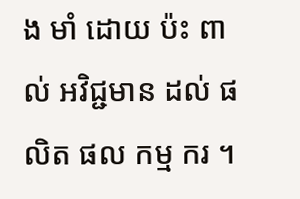ង មាំ ដោយ ប៉ះ ពាល់ អវិជ្ជមាន ដល់ ផលិត ផល កម្ម ករ ។